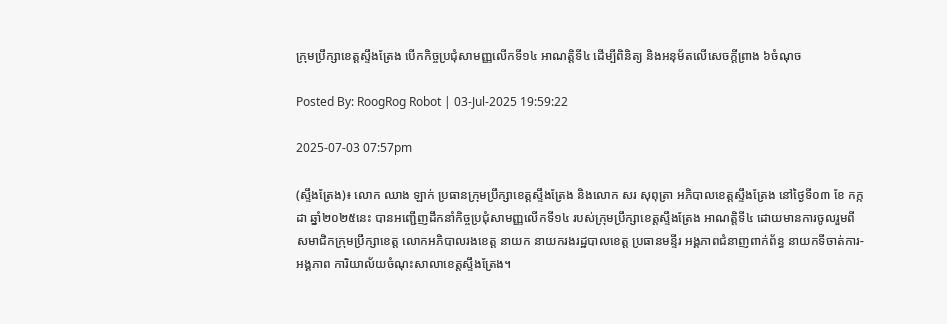ក្រុមប្រឹក្សាខេត្តស្ទឹងត្រែង បើកកិច្ចប្រជុំសាមញ្ញលើកទី១៤ អាណត្តិទី៤ ដើម្បីពិនិត្យ និងអនុម័តលើសេចក្ដីព្រាង ៦ចំណុច

Posted By: RoogRog Robot | 03-Jul-2025 19:59:22

2025-07-03 07:57pm

(ស្ទឹងត្រែង)៖ លោក ឈាង ឡាក់ ប្រធានក្រុមប្រឹក្សាខេត្តស្ទឹងត្រែង និងលោក សរ សុពុត្រា អភិបាលខេត្តស្ទឹងត្រែង នៅថ្ងៃទី០៣ ខែ កក្កដា ឆ្នាំ២០២៥នេះ បានអញ្ជើញដឹកនាំកិច្ចប្រជុំសាមញ្ញលើកទី១៤ របស់ក្រុមប្រឹក្សាខេត្តស្ទឹងត្រែង អាណត្តិទី៤ ដោយមានការចូលរួមពីសមាជិកក្រុមប្រឹក្សាខេត្ត លោកអភិបាលរងខេត្ត នាយក នាយករងរដ្ឋបាលខេត្ត ប្រធានមន្ទីរ អង្គភាពជំនាញពាក់ព័ន្ធ នាយកទីចាត់ការ-អង្គភាព ការិយាល័យចំណុះសាលាខេត្តស្ទឹងត្រែង។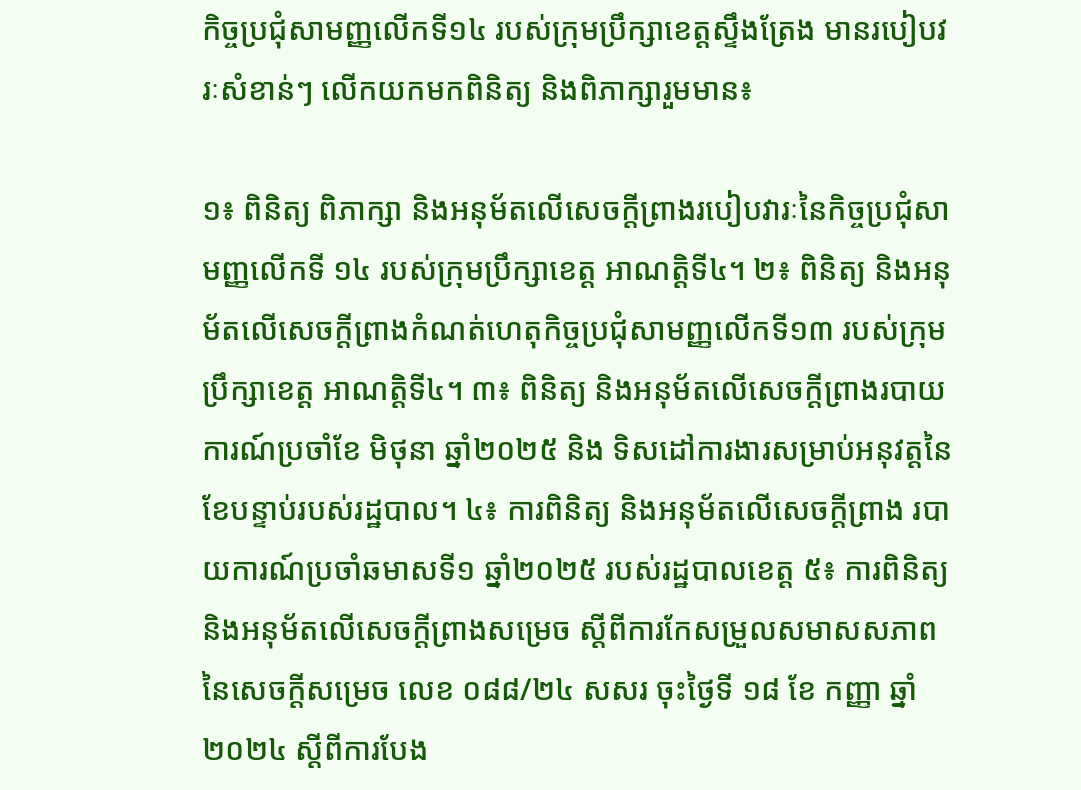កិច្ចប្រជុំសាមញ្ញលើកទី១៤ របស់ក្រុមប្រឹក្សាខេត្តស្ទឹងត្រែង មានរបៀបវរៈសំខាន់ៗ លើកយកមកពិនិត្យ និងពិភាក្សារួមមាន៖

១៖ ពិនិត្យ ពិភាក្សា និងអនុម័តលើសេចក្តីព្រាងរបៀបវារៈនៃកិច្ចប្រជុំសាមញ្ញលើកទី ១៤ របស់ក្រុមប្រឹក្សាខេត្ត អាណត្តិទី៤។ ២៖ ពិនិត្យ និងអនុម័តលើសេចក្តីព្រាងកំណត់ហេតុកិច្ចប្រជុំសាមញ្ញលើកទី១៣ របស់ក្រុមប្រឹក្សាខេត្ត អាណត្តិទី៤។ ៣៖ ពិនិត្យ និងអនុម័តលើសេចក្តីព្រាងរបាយការណ៍ប្រចាំខែ មិថុនា ឆ្នាំ២០២៥ និង ទិសដៅការងារសម្រាប់អនុវត្តនៃខែបន្ទាប់របស់រដ្ឋបាល។ ៤៖ ការពិនិត្យ និងអនុម័តលើសេចក្តីព្រាង របាយការណ៍ប្រចាំឆមាសទី១ ឆ្នាំ២០២៥ របស់រដ្ឋបាលខេត្ត ៥៖ ការពិនិត្យ និងអនុម័តលើសេចក្តីព្រាងសម្រេច ស្តីពីការកែសម្រួលសមាសសភាព នៃសេចក្តីសម្រេច លេខ ០៨៨/២៤ សសរ ចុះថ្ងៃទី ១៨ ខែ កញ្ញា ឆ្នាំ២០២៤ ស្តីពីការបែង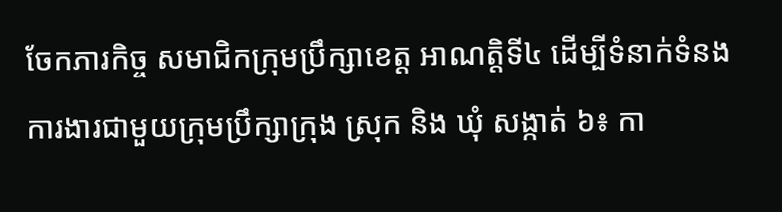ចែកភារកិច្ច សមាជិកក្រុមប្រឹក្សាខេត្ត អាណត្តិទី៤ ដើម្បីទំនាក់ទំនងការងារជាមួយក្រុមប្រឹក្សាក្រុង ស្រុក និង ឃុំ សង្កាត់ ៦៖ កា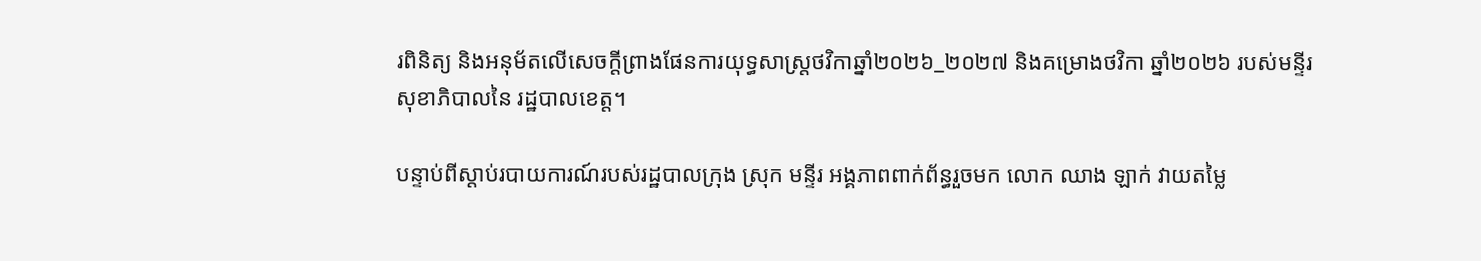រពិនិត្យ និងអនុម័តលើសេចក្តីព្រាងផែនការយុទ្ធសាស្រ្តថវិកាឆ្នាំ២០២៦_២០២៧ និងគម្រោងថវិកា ឆ្នាំ២០២៦ របស់មន្ទីរសុខាភិបាលនៃ រដ្ឋបាលខេត្ត។

បន្ទាប់ពីស្តាប់របាយការណ៍របស់រដ្ឋបាលក្រុង ស្រុក មន្ទីរ អង្គភាពពាក់ព័ន្ធរួចមក លោក ឈាង ឡាក់ វាយតម្លៃ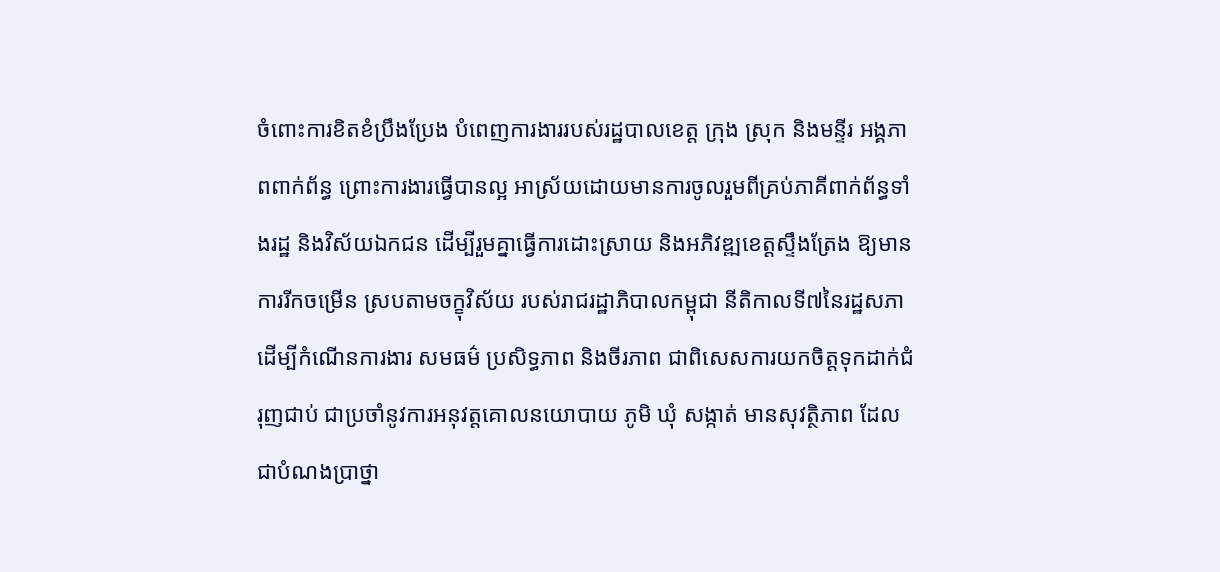ចំពោះការខិតខំប្រឹងប្រែង បំពេញការងាររបស់រដ្ឋបាលខេត្ត ក្រុង ស្រុក និងមន្ទីរ អង្គភាពពាក់ព័ន្ធ ព្រោះការងារធ្វើបានល្អ អាស្រ័យដោយមានការចូលរួមពីគ្រប់ភាគីពាក់ព័ន្ធទាំងរដ្ឋ និងវិស័យឯកជន ដើម្បីរួមគ្នាធ្វើការដោះស្រាយ និងអភិវឌ្ឍខេត្តស្ទឹងត្រែង ឱ្យមានការរីកចម្រើន ស្របតាមចក្ខុវិស័យ របស់រាជរដ្ឋាភិបាលកម្ពុជា នីតិកាលទី៧នៃរដ្ឋសភា ដើម្បីកំណើនការងារ សមធម៌ ប្រសិទ្ធភាព និងចីរភាព ជាពិសេសការយកចិត្តទុកដាក់ជំរុញជាប់ ជាប្រចាំនូវការអនុវត្តគោលនយោបាយ ភូមិ ឃុំ សង្កាត់ មានសុវត្ថិភាព ដែលជាបំណងប្រាថ្នា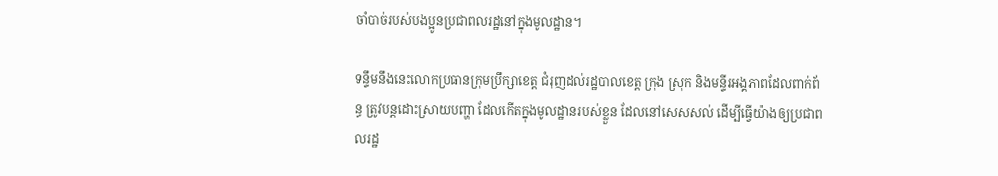ចាំបាច់របស់បងប្អូនប្រជាពលរដ្ឋនៅក្នុងមូលដ្ឋាន។

ទន្ទឹមនឹងនេះលោកប្រធានក្រុមប្រឹក្សាខេត្ត ជំរុញដល់រដ្ឋបាលខេត្ត ក្រុង ស្រុក និងមន្ទីរអង្គភាពដែលពាក់ព័ន្ធ ត្រូវបន្តដោះស្រាយបញ្ហា ដែលកើតក្នុងមូលដ្ឋានរបស់ខ្លួន ដែលនៅសេសសល់ ដើម្បីធ្វើយ៉ាងឲ្យប្រជាពលរដ្ឋ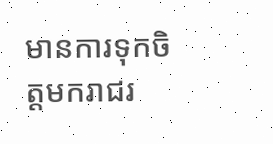មានការទុកចិត្តមករាជរ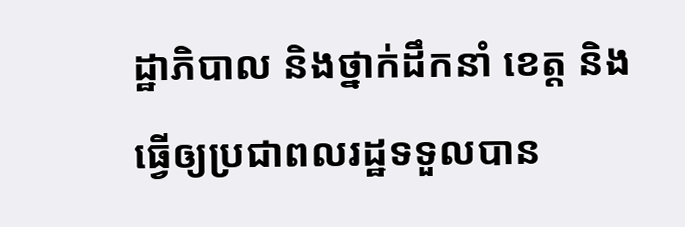ដ្ឋាភិបាល និងថ្នាក់ដឹកនាំ ខេត្ត និង ធ្វើឲ្យប្រជាពលរដ្ឋទទួលបាន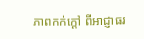ភាពកក់ក្តៅ ពីអាជ្ញាធរ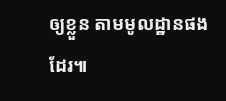ឲ្យខ្លួន តាមមូលដ្ឋានផងដែរ៕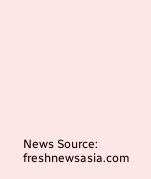News Source: freshnewsasia.com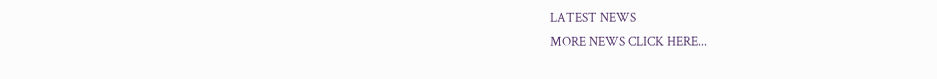LATEST NEWS
MORE NEWS CLICK HERE...